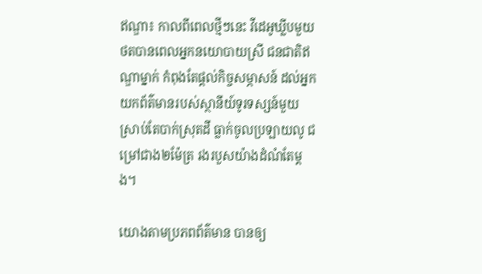ឥណ្ឌា៖ កាលពីពេលថ្មីៗនេះ វីដេអូឃ្លីបមួយ ថតបានពេលអ្នកនយោបាយស្រី ជនជាតិឥណ្ឌាម្នាក់ កំពុងតែផ្តល់កិច្ចសម្ភាសន៍ ដល់អ្នកយកព័ត៌មានរបស់ស្ថានីយ៍ទូរទស្សន៍មួយ ស្រាប់តែបាក់ស្រុតដី ធ្លាក់ចូលប្រឡាយលូ ជម្រៅជាង២ម៉ែត្រ រងរបួសយ៉ាងដំណំតែម្តង។

យោងតាមប្រភពព័ត៌មាន បានឲ្យ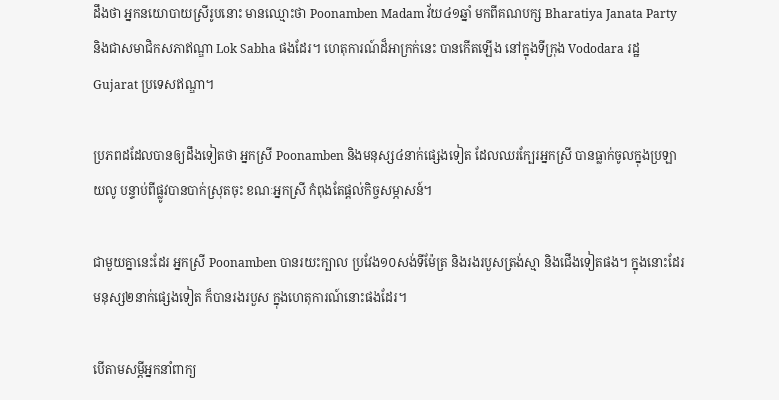ដឹងថា អ្នកនយោបាយស្រីរូបនោះ មានឈ្មោះថា Poonamben Madam វ័យ៤១ឆ្នាំ មកពីគណបក្ស Bharatiya Janata Party និងជាសមាជិកសភាឥណ្ឌា Lok Sabha ផងដែរ។ ហេតុការណ៍ដ៏អាក្រក់នេះ បានកើតឡើង នៅក្នុងទីក្រុង Vododara រដ្ឋ Gujarat ប្រទេសឥណ្ឌា។

ប្រភពដដែលបានឲ្យដឹងទៀតថា អ្នកស្រី Poonamben និងមនុស្ស៤នាក់ផ្សេងទៀត ដែលឈរក្បែរអ្នកស្រី បានធ្លាក់ចូលក្នុងប្រឡាយលូ បន្ទាប់ពីផ្លូវបានបាក់ស្រុតចុះ ខណៈអ្នកស្រី កំពុងតែផ្តល់កិច្ចសម្ភាសន៍។

ជាមួយគ្នានេះដែរ អ្នកស្រី Poonamben បានរយះក្បាល ប្រវែង១០សង់ទីម៉ែត្រ និងរងរបួសត្រង់ស្មា និងជើងទៀតផង។ ក្នុងនោះដែរ មនុស្ស២នាក់ផ្សេងទៀត ក៏បានរងរបួស ក្នុងហេតុការណ៍នោះផងដែរ។

បើតាមសម្តីអ្នកនាំពាក្យ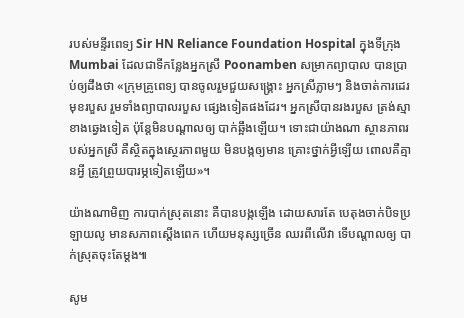របស់មន្ទីរពេទ្យ Sir HN Reliance Foundation Hospital ក្នុងទីក្រុង Mumbai ដែលជាទីកន្លែងអ្នកស្រី Poonamben សម្រាកព្យាបាល បានប្រាប់ឲ្យដឹងថា «ក្រុមគ្រូពេទ្យ បានចូលរួមជួយសង្គ្រោះ អ្នកស្រីភ្លាមៗ និងចាត់ការដេរមុខរបួស រួមទាំងព្យាបាលរបួស ផ្សេងទៀតផងដែរ។ អ្នកស្រីបានរងរបួស ត្រង់ស្មាខាងឆ្វេងទៀត ប៉ុន្តែមិនបណ្តាលឲ្យ បាក់ឆ្អឹងឡើយ។ ទោះជាយ៉ាងណា ស្ថានភាពរបស់អ្នកស្រី គឺស្ថិតក្នុងស្ថេរភាពមួយ មិនបង្កឲ្យមាន គ្រោះថ្នាក់អ្វីឡើយ ពោលគឺគ្មានអ្វី ត្រូវព្រួយបារម្ភទៀតឡើយ»។

យ៉ាងណាមិញ ការបាក់ស្រុតនោះ គឺបានបង្កឡើង ដោយសារតែ បេតុងចាក់បិទប្រឡាយលូ មានសភាពស្តើងពេក ហើយមនុស្សច្រើន ឈរពីលើវា ទើបណ្តាលឲ្យ បាក់ស្រុតចុះតែម្តង៕

សូម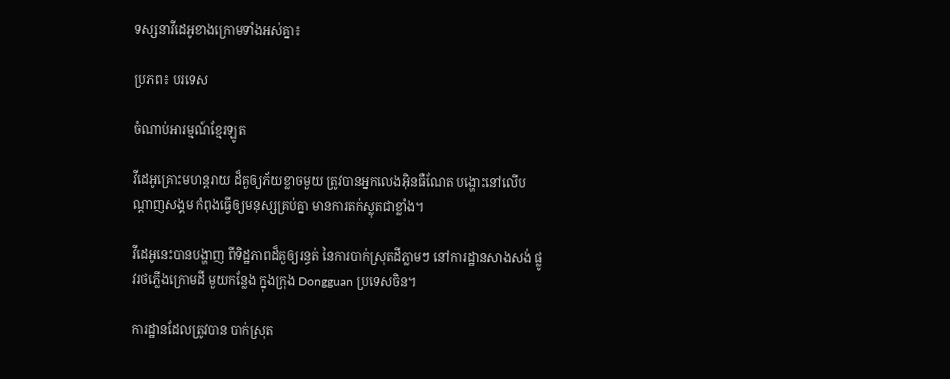ទស្សនាវីដេអូខាងក្រោមទាំងអស់គ្នា៖

ប្រភព៖ បរទេស

ចំណាប់អារម្មណ៍ខ្មែរឡូត

វីដេអូគ្រោះមហន្តរាយ ដ៏គួឲ្យភ័យខ្លាចមួយ ត្រូវបានអ្នកលេងអុិនធឺណែត បង្ហោះនៅលើបណ្តាញសង្គម កំពុងធ្វើឲ្យមនុស្សគ្រប់គ្នា មានការតក់ស្លុតជាខ្លាំង។

វីដេអូនេះបានបង្ហាញ ពីទិដ្ឋភាពដ៏គួឲ្យរន្ធត់ នៃការបាក់ស្រុតដីភ្លាមៗ នៅការដ្ឋានសាងសង់ ផ្លូវរថភ្លើងក្រោមដី មួយកន្លែង ក្នុងក្រុង Dongguan ប្រទេសចិន។

ការដ្ឋានដែលត្រូវបាន បាក់ស្រុត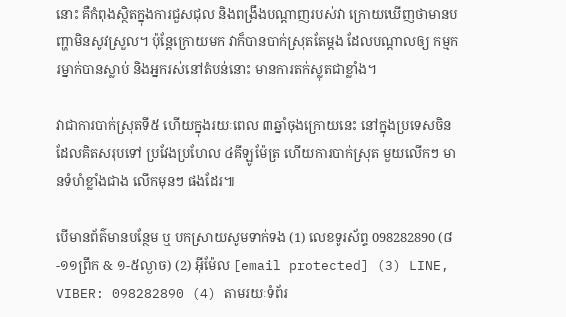នោះ គឺកំពុងស្ថិតក្នុងការជួសជុល និងពង្រឹងបណ្តាញរបស់វា ក្រោយឃើញថាមានបញ្ហាមិនសូវស្រួល។ ប៉ុន្តែក្រោយមក វាក៏បានបាក់ស្រុតតែម្តង ដែលបណ្តាលឲ្យ កម្មករម្នាក់បានស្លាប់ និងអ្នករស់នៅតំបន់នោះ មានការតក់ស្លុតជាខ្លាំង។

វាជាការបាក់ស្រុតទី៥ ហើយក្នុងរយៈពេល ៣ឆ្នាំចុងក្រោយនេះ នៅក្នុងប្រទេសចិន ដែលគិតសរុបទៅ ប្រវែងប្រហែល ៤គីឡូម៉ែត្រ ហើយការបាក់ស្រុត មួយលើកៗ មានទំហំខ្លាំងជាង លើកមុនៗ ផងដែរ៕

បើមានព័ត៌មានបន្ថែម ឬ បកស្រាយសូមទាក់ទង (1) លេខទូរស័ព្ទ 098282890 (៨-១១ព្រឹក & ១-៥ល្ងាច) (2) អ៊ីម៉ែល [email protected] (3) LINE, VIBER: 098282890 (4) តាមរយៈទំព័រ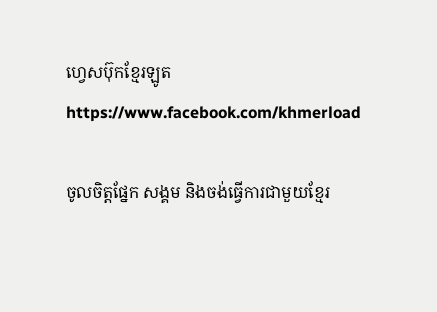ហ្វេសប៊ុកខ្មែរឡូត https://www.facebook.com/khmerload

ចូលចិត្តផ្នែក សង្គម និងចង់ធ្វើការជាមួយខ្មែរ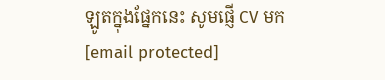ឡូតក្នុងផ្នែកនេះ សូមផ្ញើ CV មក [email protected]